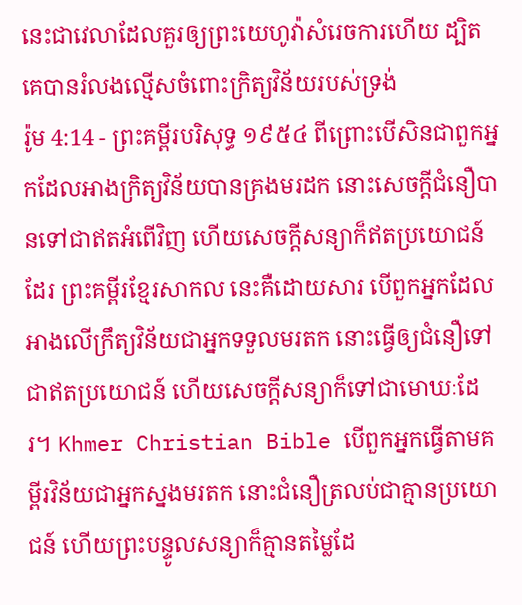នេះជាវេលាដែលគួរឲ្យព្រះយេហូវ៉ាសំរេចការហើយ ដ្បិតគេបានរំលងល្មើសចំពោះក្រិត្យវិន័យរបស់ទ្រង់
រ៉ូម 4:14 - ព្រះគម្ពីរបរិសុទ្ធ ១៩៥៤ ពីព្រោះបើសិនជាពួកអ្នកដែលអាងក្រិត្យវិន័យបានគ្រងមរដក នោះសេចក្ដីជំនឿបានទៅជាឥតអំពើវិញ ហើយសេចក្ដីសន្យាក៏ឥតប្រយោជន៍ដែរ ព្រះគម្ពីរខ្មែរសាកល នេះគឺដោយសារ បើពួកអ្នកដែលអាងលើក្រឹត្យវិន័យជាអ្នកទទួលមរតក នោះធ្វើឲ្យជំនឿទៅជាឥតប្រយោជន៍ ហើយសេចក្ដីសន្យាក៏ទៅជាមោឃៈដែរ។ Khmer Christian Bible បើពួកអ្នកធ្វើតាមគម្ពីរវិន័យជាអ្នកស្នងមរតក នោះជំនឿត្រលប់ជាគ្មានប្រយោជន៍ ហើយព្រះបន្ទូលសន្យាក៏គ្មានតម្លៃដែ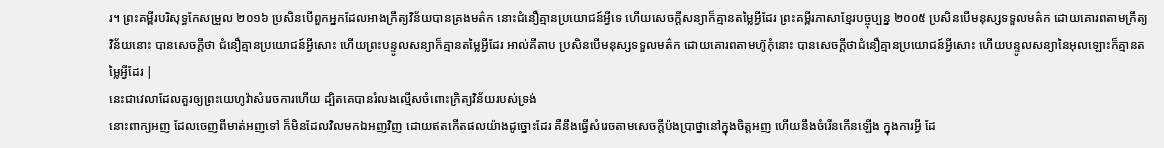រ។ ព្រះគម្ពីរបរិសុទ្ធកែសម្រួល ២០១៦ ប្រសិនបើពួកអ្នកដែលអាងក្រឹត្យវិន័យបានគ្រងមត៌ក នោះជំនឿគ្មានប្រយោជន៍អ្វីទេ ហើយសេចក្តីសន្យាក៏គ្មានតម្លៃអ្វីដែរ ព្រះគម្ពីរភាសាខ្មែរបច្ចុប្បន្ន ២០០៥ ប្រសិនបើមនុស្សទទួលមត៌ក ដោយគោរពតាមក្រឹត្យវិន័យនោះ បានសេចក្ដីថា ជំនឿគ្មានប្រយោជន៍អ្វីសោះ ហើយព្រះបន្ទូលសន្យាក៏គ្មានតម្លៃអ្វីដែរ អាល់គីតាប ប្រសិនបើមនុស្សទទួលមត៌ក ដោយគោរពតាមហ៊ូកុំនោះ បានសេចក្ដីថាជំនឿគ្មានប្រយោជន៍អ្វីសោះ ហើយបន្ទូលសន្យានៃអុលឡោះក៏គ្មានតម្លៃអ្វីដែរ |
នេះជាវេលាដែលគួរឲ្យព្រះយេហូវ៉ាសំរេចការហើយ ដ្បិតគេបានរំលងល្មើសចំពោះក្រិត្យវិន័យរបស់ទ្រង់
នោះពាក្យអញ ដែលចេញពីមាត់អញទៅ ក៏មិនដែលវិលមកឯអញវិញ ដោយឥតកើតផលយ៉ាងដូច្នោះដែរ គឺនឹងធ្វើសំរេចតាមសេចក្ដីប៉ងប្រាថ្នានៅក្នុងចិត្តអញ ហើយនឹងចំរើនកើនឡើង ក្នុងការអ្វី ដែ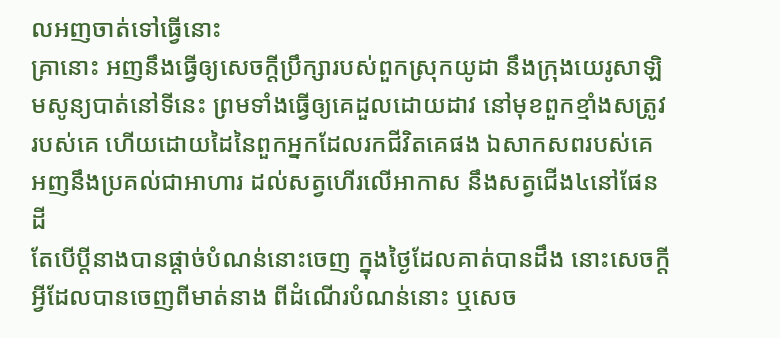លអញចាត់ទៅធ្វើនោះ
គ្រានោះ អញនឹងធ្វើឲ្យសេចក្ដីប្រឹក្សារបស់ពួកស្រុកយូដា នឹងក្រុងយេរូសាឡិមសូន្យបាត់នៅទីនេះ ព្រមទាំងធ្វើឲ្យគេដួលដោយដាវ នៅមុខពួកខ្មាំងសត្រូវរបស់គេ ហើយដោយដៃនៃពួកអ្នកដែលរកជីវិតគេផង ឯសាកសពរបស់គេ អញនឹងប្រគល់ជាអាហារ ដល់សត្វហើរលើអាកាស នឹងសត្វជើង៤នៅផែនដី
តែបើប្ដីនាងបានផ្តាច់បំណន់នោះចេញ ក្នុងថ្ងៃដែលគាត់បានដឹង នោះសេចក្ដីអ្វីដែលបានចេញពីមាត់នាង ពីដំណើរបំណន់នោះ ឬសេច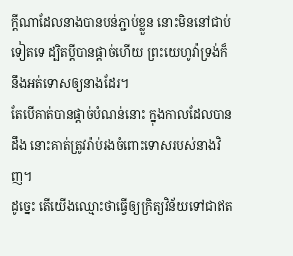ក្ដីណាដែលនាងបានបន់ភ្ជាប់ខ្លួន នោះមិននៅជាប់ទៀតទេ ដ្បិតប្ដីបានផ្តាច់ហើយ ព្រះយេហូវ៉ាទ្រង់ក៏នឹងអត់ទោសឲ្យនាងដែរ។
តែបើគាត់បានផ្តាច់បំណន់នោះ ក្នុងកាលដែលបានដឹង នោះគាត់ត្រូវរ៉ាប់រងចំពោះទោសរបស់នាងវិញ។
ដូច្នេះ តើយើងឈ្មោះថាធ្វើឲ្យក្រិត្យវិន័យទៅជាឥត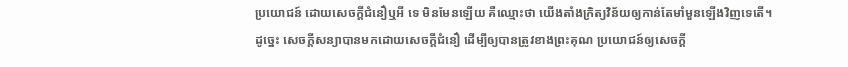ប្រយោជន៍ ដោយសេចក្ដីជំនឿឬអី ទេ មិនមែនឡើយ គឺឈ្មោះថា យើងតាំងក្រិត្យវិន័យឲ្យកាន់តែមាំមួនឡើងវិញទេតើ។
ដូច្នេះ សេចក្ដីសន្យាបានមកដោយសេចក្ដីជំនឿ ដើម្បីឲ្យបានត្រូវខាងព្រះគុណ ប្រយោជន៍ឲ្យសេចក្ដី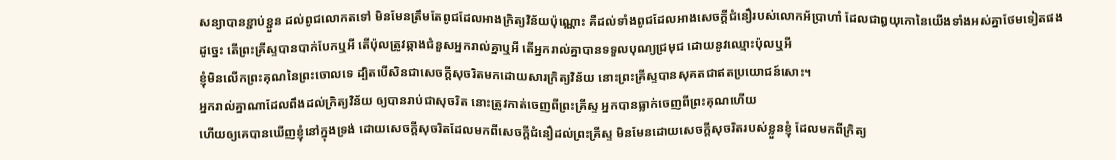សន្យាបានខ្ជាប់ខ្ជួន ដល់ពូជលោកតទៅ មិនមែនត្រឹមតែពូជដែលអាងក្រិត្យវិន័យប៉ុណ្ណោះ គឺដល់ទាំងពូជដែលអាងសេចក្ដីជំនឿរបស់លោកអ័ប្រាហាំ ដែលជាឰយុកោនៃយើងទាំងអស់គ្នាថែមទៀតផង
ដូច្នេះ តើព្រះគ្រីស្ទបានបាក់បែកឬអី តើប៉ុលត្រូវឆ្កាងជំនួសអ្នករាល់គ្នាឬអី តើអ្នករាល់គ្នាបានទទួលបុណ្យជ្រមុជ ដោយនូវឈ្មោះប៉ុលឬអី
ខ្ញុំមិនលើកព្រះគុណនៃព្រះចោលទេ ដ្បិតបើសិនជាសេចក្ដីសុចរិតមកដោយសារក្រិត្យវិន័យ នោះព្រះគ្រីស្ទបានសុគតជាឥតប្រយោជន៍សោះ។
អ្នករាល់គ្នាណាដែលពឹងដល់ក្រិត្យវិន័យ ឲ្យបានរាប់ជាសុចរិត នោះត្រូវកាត់ចេញពីព្រះគ្រីស្ទ អ្នកបានធ្លាក់ចេញពីព្រះគុណហើយ
ហើយឲ្យគេបានឃើញខ្ញុំនៅក្នុងទ្រង់ ដោយសេចក្ដីសុចរិតដែលមកពីសេចក្ដីជំនឿដល់ព្រះគ្រីស្ទ មិនមែនដោយសេចក្ដីសុចរិតរបស់ខ្លួនខ្ញុំ ដែលមកពីក្រិត្យ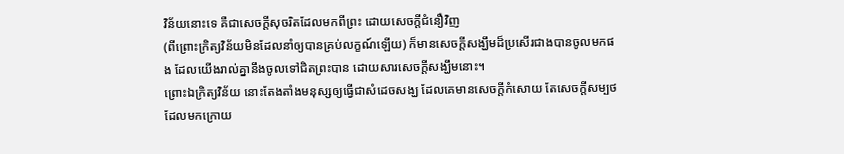វិន័យនោះទេ គឺជាសេចក្ដីសុចរិតដែលមកពីព្រះ ដោយសេចក្ដីជំនឿវិញ
(ពីព្រោះក្រិត្យវិន័យមិនដែលនាំឲ្យបានគ្រប់លក្ខណ៍ឡើយ) ក៏មានសេចក្ដីសង្ឃឹមដ៏ប្រសើរជាងបានចូលមកផង ដែលយើងរាល់គ្នានឹងចូលទៅជិតព្រះបាន ដោយសារសេចក្ដីសង្ឃឹមនោះ។
ព្រោះឯក្រិត្យវិន័យ នោះតែងតាំងមនុស្សឲ្យធ្វើជាសំដេចសង្ឃ ដែលគេមានសេចក្ដីកំសោយ តែសេចក្ដីសម្បថដែលមកក្រោយ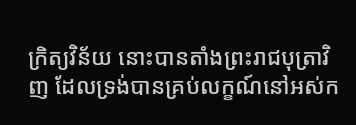ក្រិត្យវិន័យ នោះបានតាំងព្រះរាជបុត្រាវិញ ដែលទ្រង់បានគ្រប់លក្ខណ៍នៅអស់ក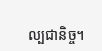ល្បជានិច្ច។